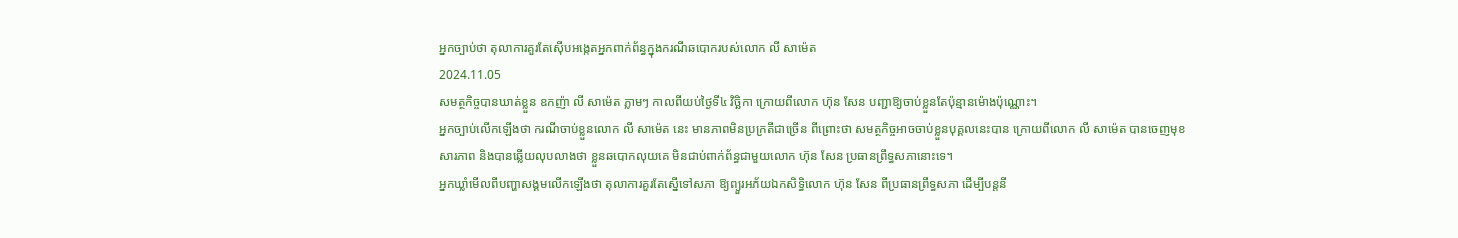អ្នកច្បាប់ថា តុលាការគួរតែស៊ើបអង្កេតអ្នកពាក់ព័ន្ធក្នុងករណីឆបោករបស់លោក លី សាម៉េត
2024.11.05
សមត្ថកិច្ចបានឃាត់ខ្លួន ឧកញ៉ា លី សាម៉េត ភ្លាមៗ កាលពីយប់ថ្ងៃទី៤ វិច្ឆិកា ក្រោយពីលោក ហ៊ុន សែន បញ្ជាឱ្យចាប់ខ្លួនតែប៉ុន្មានម៉ោងប៉ុណ្ណោះ។
អ្នកច្បាប់លើកឡើងថា ករណីចាប់ខ្លួនលោក លី សាម៉េត នេះ មានភាពមិនប្រក្រតីជាច្រើន ពីព្រោះថា សមត្ថកិច្ចអាចចាប់ខ្លួនបុគ្គលនេះបាន ក្រោយពីលោក លី សាម៉េត បានចេញមុខសារភាព និងបានឆ្លើយលុបលាងថា ខ្លួនឆបោកលុយគេ មិនជាប់ពាក់ព័ន្ធជាមួយលោក ហ៊ុន សែន ប្រធានព្រឹទ្ធសភានោះទេ។
អ្នកឃ្លាំមើលពីបញ្ហាសង្គមលើកឡើងថា តុលាការគួរតែស្នើទៅសភា ឱ្យព្យួរអភ័យឯកសិទ្ធិលោក ហ៊ុន សែន ពីប្រធានព្រឹទ្ធសភា ដើម្បីបន្តនី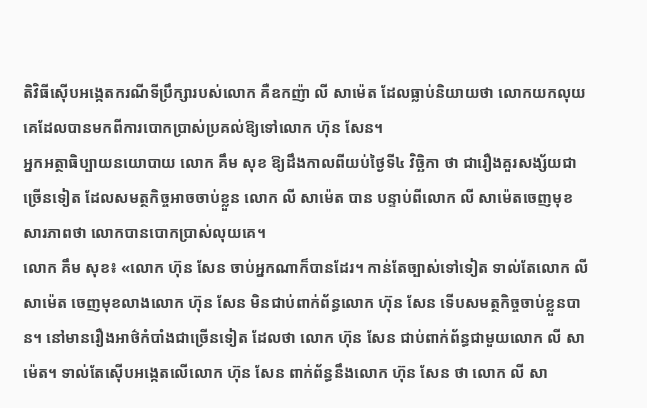តិវិធីស៊ើបអង្កេតករណីទីប្រឹក្សារបស់លោក គឺឧកញ៉ា លី សាម៉េត ដែលធ្លាប់និយាយថា លោកយកលុយគេដែលបានមកពីការបោកប្រាស់ប្រគល់ឱ្យទៅលោក ហ៊ុន សែន។
អ្នកអត្ថាធិប្បាយនយោបាយ លោក គឹម សុខ ឱ្យដឹងកាលពីយប់ថ្ងៃទី៤ វិច្ឆិកា ថា ជារឿងគួរសង្ស័យជាច្រើនទៀត ដែលសមត្ថកិច្ចអាចចាប់ខ្លួន លោក លី សាម៉េត បាន បន្ទាប់ពីលោក លី សាម៉េតចេញមុខសារភាពថា លោកបានបោកប្រាស់លុយគេ។
លោក គឹម សុខ៖ «លោក ហ៊ុន សែន ចាប់អ្នកណាក៏បានដែរ។ កាន់តែច្បាស់ទៅទៀត ទាល់តែលោក លី សាម៉េត ចេញមុខលាងលោក ហ៊ុន សែន មិនជាប់ពាក់ព័ន្ធលោក ហ៊ុន សែន ទើបសមត្ថកិច្ចចាប់ខ្លួនបាន។ នៅមានរឿងអាថ៌កំបាំងជាច្រើនទៀត ដែលថា លោក ហ៊ុន សែន ជាប់ពាក់ព័ន្ធជាមួយលោក លី សាម៉េត។ ទាល់តែស៊ើបអង្កេតលើលោក ហ៊ុន សែន ពាក់ព័ន្ធនឹងលោក ហ៊ុន សែន ថា លោក លី សា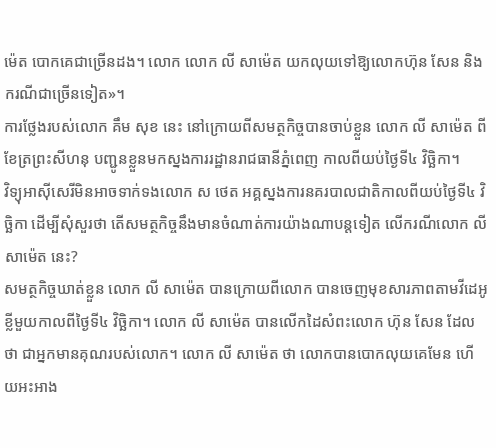ម៉េត បោកគេជាច្រើនដង។ លោក លោក លី សាម៉េត យកលុយទៅឱ្យលោកហ៊ុន សែន និងករណីជាច្រើនទៀត»។
ការថ្លែងរបស់លោក គឹម សុខ នេះ នៅក្រោយពីសមត្ថកិច្ចបានចាប់ខ្លួន លោក លី សាម៉េត ពីខែត្រព្រះសីហនុ បញ្ជូនខ្លួនមកស្នងការរដ្ឋានរាជធានីភ្នំពេញ កាលពីយប់ថ្ងៃទី៤ វិច្ឆិកា។
វិទ្យុអាស៊ីសេរីមិនអាចទាក់ទងលោក ស ថេត អគ្គស្នងការនគរបាលជាតិកាលពីយប់ថ្ងៃទី៤ វិច្ឆិកា ដើម្បីសុំសួរថា តើសមត្ថកិច្ចនឹងមានចំណាត់ការយ៉ាងណាបន្តទៀត លើករណីលោក លី សាម៉េត នេះ?
សមត្ថកិច្ចឃាត់ខ្លួន លោក លី សាម៉េត បានក្រោយពីលោក បានចេញមុខសារភាពតាមវីដេអូខ្លីមួយកាលពីថ្ងៃទី៤ វិច្ឆិកា។ លោក លី សាម៉េត បានលើកដៃសំពះលោក ហ៊ុន សែន ដែលថា ជាអ្នកមានគុណរបស់លោក។ លោក លី សាម៉េត ថា លោកបានបោកលុយគេមែន ហើយអះអាង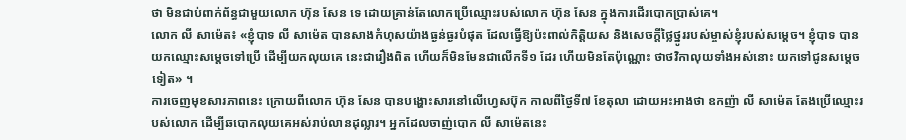ថា មិនជាប់ពាក់ព័ន្ធជាមួយលោក ហ៊ុន សែន ទេ ដោយគ្រាន់តែលោកប្រើឈ្មោះរបស់លោក ហ៊ុន សែន ក្នុងការដើរបោកប្រាស់គេ។
លោក លី សាម៉េត៖ «ខ្ញុំបាទ លី សាម៉េត បានសាងកំហុសយ៉ាងធ្ងន់ធ្ងរបំផុត ដែលធ្វើឱ្យប៉ះពាល់កិត្តិយស និងសេចក្ដីថ្លៃថ្នូររបស់ម្ចាស់ខ្ញុំរបស់សម្ដេច។ ខ្ញុំបាទ បានយកឈ្មោះសម្ដេចទៅប្រើ ដើម្បីយកលុយគេ នេះជារឿងពិត ហើយក៏មិនមែនជាលើកទី១ ដែរ ហើយមិនតែប៉ុណ្ណោះ ថាថវិកាលុយទាំងអស់នោះ យកទៅជូនសម្ដេចទៀត» ។
ការចេញមុខសារភាពនេះ ក្រោយពីលោក ហ៊ុន សែន បានបង្ហោះសារនៅលើហ្វេសប៊ុក កាលពីថ្ងៃទី៧ ខែតុលា ដោយអះអាងថា ឧកញ៉ា លី សាម៉េត តែងប្រើឈ្មោះរបស់លោក ដើម្បីឆបោកលុយគេអស់រាប់លានដុល្លារ។ អ្នកដែលចាញ់បោក លី សាម៉េតនេះ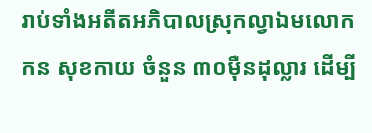រាប់ទាំងអតីតអភិបាលស្រុកល្វាឯមលោក កន សុខកាយ ចំនួន ៣០ម៉ឺនដុល្លារ ដើម្បី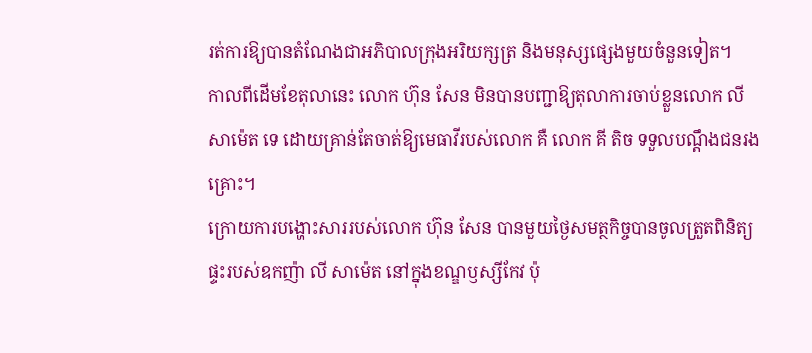រត់ការឱ្យបានតំណែងជាអភិបាលក្រុងអរិយក្សត្រ និងមនុស្សផ្សេងមួយចំនួនទៀត។
កាលពីដើមខែតុលានេះ លោក ហ៊ុន សែន មិនបានបញ្ជាឱ្យតុលាការចាប់ខ្លួនលោក លី សាម៉េត ទេ ដោយគ្រាន់តែចាត់ឱ្យមេធាវីរបស់លោក គឺ លោក គី តិច ទទួលបណ្ដឹងជនរងគ្រោះ។
ក្រោយការបង្ហោះសាររបស់លោក ហ៊ុន សែន បានមួយថ្ងៃសមត្ថកិច្ចបានចូលត្រួតពិនិត្យផ្ទះរបស់ឧកញ៉ា លី សាម៉េត នៅក្នុងខណ្ឌឫស្សីកែវ ប៉ុ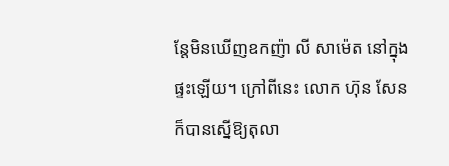ន្តែមិនឃើញឧកញ៉ា លី សាម៉េត នៅក្នុងផ្ទះឡើយ។ ក្រៅពីនេះ លោក ហ៊ុន សែន ក៏បានស្នើឱ្យតុលា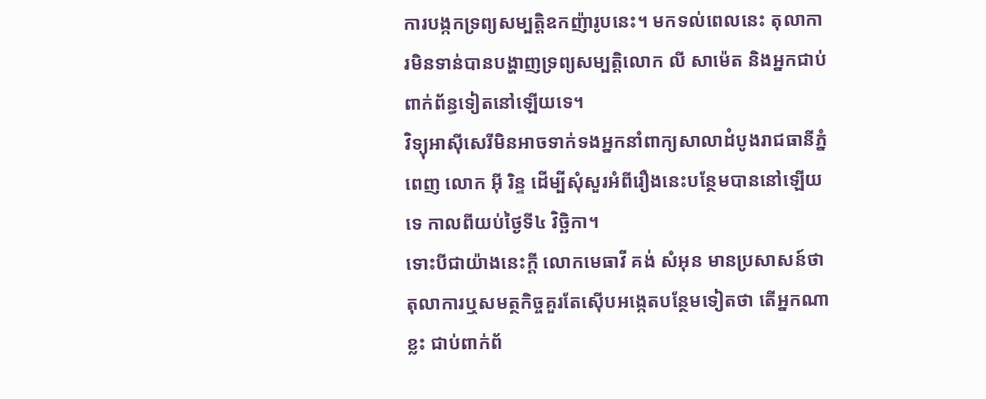ការបង្កកទ្រព្យសម្បត្តិឧកញ៉ារូបនេះ។ មកទល់ពេលនេះ តុលាការមិនទាន់បានបង្ហាញទ្រព្យសម្បត្តិលោក លី សាម៉េត និងអ្នកជាប់ពាក់ព័ន្ធទៀតនៅឡើយទេ។
វិទ្យុអាស៊ីសេរីមិនអាចទាក់ទងអ្នកនាំពាក្យសាលាដំបូងរាជធានីភ្នំពេញ លោក អ៊ី រិន្ទ ដើម្បីសុំសួរអំពីរឿងនេះបន្ថែមបាននៅឡើយទេ កាលពីយប់ថ្ងៃទី៤ វិច្ឆិកា។
ទោះបីជាយ៉ាងនេះក្ដី លោកមេធាវី គង់ សំអុន មានប្រសាសន៍ថា តុលាការឬសមត្ថកិច្ចគួរតែស៊ើបអង្កេតបន្ថែមទៀតថា តើអ្នកណាខ្លះ ជាប់ពាក់ព័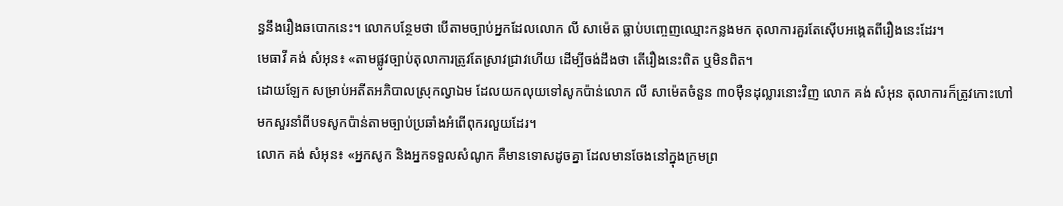ន្ធនឹងរឿងឆបោកនេះ។ លោកបន្ថែមថា បើតាមច្បាប់អ្នកដែលលោក លី សាម៉េត ធ្លាប់បញ្ចេញឈ្មោះកន្លងមក តុលាការគួរតែស៊ើបអង្កេតពីរឿងនេះដែរ។
មេធាវី គង់ សំអុន៖ «តាមផ្លូវច្បាប់តុលាការត្រូវតែស្រាវជា្រវហើយ ដើម្បីចង់ដឹងថា តើរឿងនេះពិត ឬមិនពិត។
ដោយឡែក សម្រាប់អតីតអភិបាលស្រុកល្វាឯម ដែលយកលុយទៅសូកប៉ាន់លោក លី សាម៉េតចំនួន ៣០ម៉ឺនដុល្លារនោះវិញ លោក គង់ សំអុន តុលាការក៏ត្រូវកោះហៅមកសួរនាំពីបទសូកប៉ាន់តាមច្បាប់ប្រឆាំងអំពើពុករលួយដែរ។
លោក គង់ សំអុន៖ «អ្នកសូក និងអ្នកទទួលសំណូក គឺមានទោសដូចគ្នា ដែលមានចែងនៅក្នុងក្រមព្រ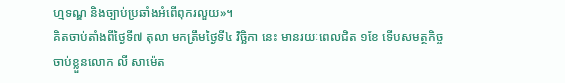ហ្មទណ្ឌ និងច្បាប់ប្រឆាំងអំពើពុករលួយ»។
គិតចាប់តាំងពីថ្ងៃទី៧ តុលា មកត្រឹមថ្ងៃទី៤ វិច្ឆិកា នេះ មានរយៈពេលជិត ១ខែ ទើបសមត្ថកិច្ចចាប់ខ្លួនលោក លី សាម៉េត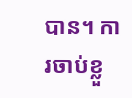បាន។ ការចាប់ខ្លួ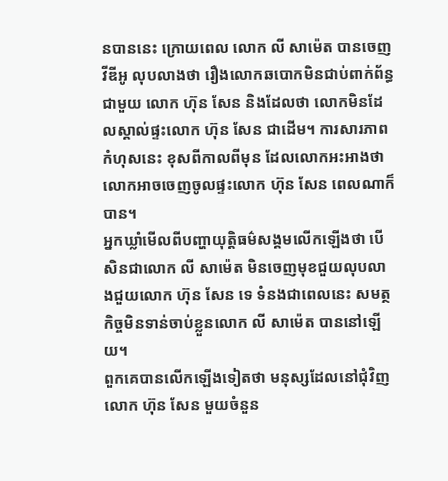នបាននេះ ក្រោយពេល លោក លី សាម៉េត បានចេញវីឌីអូ លុបលាងថា រឿងលោកឆបោកមិនជាប់ពាក់ព័ន្ធជាមួយ លោក ហ៊ុន សែន និងដែលថា លោកមិនដែលស្គាល់ផ្ទះលោក ហ៊ុន សែន ជាដើម។ ការសារភាពកំហុសនេះ ខុសពីកាលពីមុន ដែលលោកអះអាងថា លោកអាចចេញចូលផ្ទះលោក ហ៊ុន សែន ពេលណាក៏បាន។
អ្នកឃ្លាំមើលពីបញ្ហាយុត្តិធម៌សង្គមលើកឡើងថា បើសិនជាលោក លី សាម៉េត មិនចេញមុខជួយលុបលាងជួយលោក ហ៊ុន សែន ទេ ទំនងជាពេលនេះ សមត្ថកិច្ចមិនទាន់ចាប់ខ្លួនលោក លី សាម៉េត បាននៅឡើយ។
ពួកគេបានលើកឡើងទៀតថា មនុស្សដែលនៅជុំវិញលោក ហ៊ុន សែន មួយចំនួន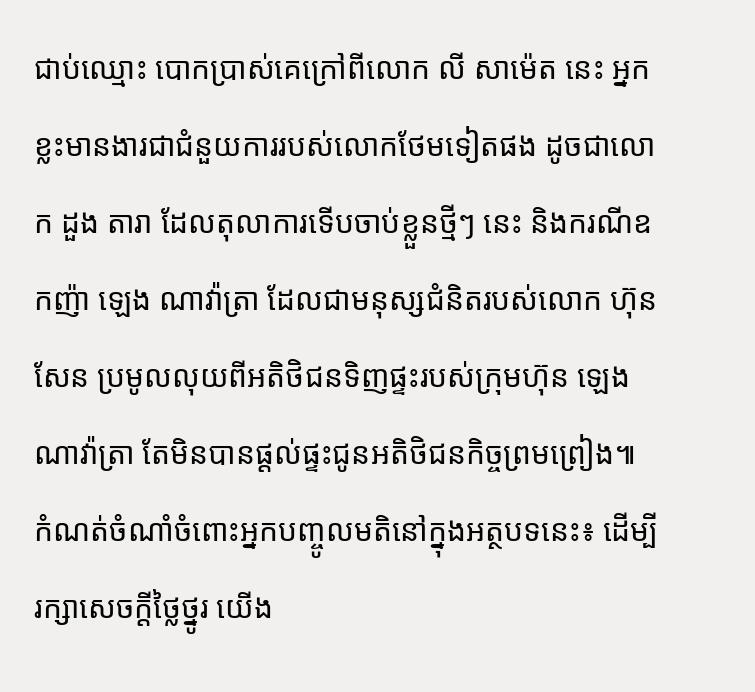ជាប់ឈ្មោះ បោកប្រាស់គេក្រៅពីលោក លី សាម៉េត នេះ អ្នកខ្លះមានងារជាជំនួយការរបស់លោកថែមទៀតផង ដូចជាលោក ដួង តារា ដែលតុលាការទើបចាប់ខ្លួនថ្មីៗ នេះ និងករណីឧកញ៉ា ឡេង ណាវ៉ាត្រា ដែលជាមនុស្សជំនិតរបស់លោក ហ៊ុន សែន ប្រមូលលុយពីអតិថិជនទិញផ្ទះរបស់ក្រុមហ៊ុន ឡេង ណាវ៉ាត្រា តែមិនបានផ្ដល់ផ្ទះជូនអតិថិជនកិច្ចព្រមព្រៀង៕
កំណត់ចំណាំចំពោះអ្នកបញ្ចូលមតិនៅក្នុងអត្ថបទនេះ៖ ដើម្បីរក្សាសេចក្ដីថ្លៃថ្នូរ យើង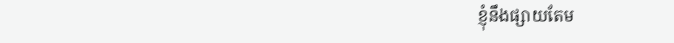ខ្ញុំនឹងផ្សាយតែម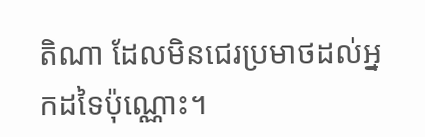តិណា ដែលមិនជេរប្រមាថដល់អ្នកដទៃប៉ុណ្ណោះ។